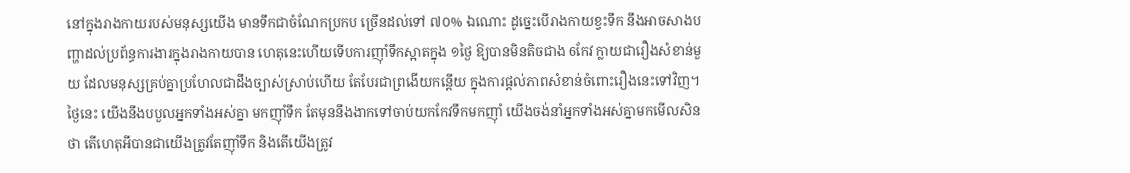នៅក្នុងរាងកាយរបស់មនុស្សយើង មានទឹកជាចំណែកប្រកប ច្រើនដល់ទៅ ៧០% ឯណោះ ដូច្នេះបើរាងកាយខ្វះទឹក នឹងអាចសាងបញ្ហាដល់ប្រព័ន្ធការងារក្នុងរាងកាយបាន ហេតុនេះហើយទើបការញ៉ាំទឹកស្អាតក្នុង ១ថ្ងៃ ឱ្យបានមិនតិចជាង 6កែវ ក្លាយជារឿងសំខាន់មួយ ដែលមនុស្សគ្រប់គ្នាប្រហែលជាដឹងច្បាស់ស្រាប់ហើយ តែបែរជាព្រងើយកន្តើយ ក្នុងការផ្តល់ភាពសំខាន់ចំពោះរឿងនេះទៅវិញ។ ថ្ងៃនេះ យើងនឹងបបួលអ្នកទាំងអស់គ្នា មកញ៉ាំទឹក តែមុននឹងងាកទៅចាប់យកកែវទឹកមកញ៉ាំ យើងចង់នាំអ្នកទាំងអស់គ្នាមកមើលសិនថា តើហេតុអីបានជាយើងត្រូវតែញ៉ាំទឹក និងតើយើងត្រូវ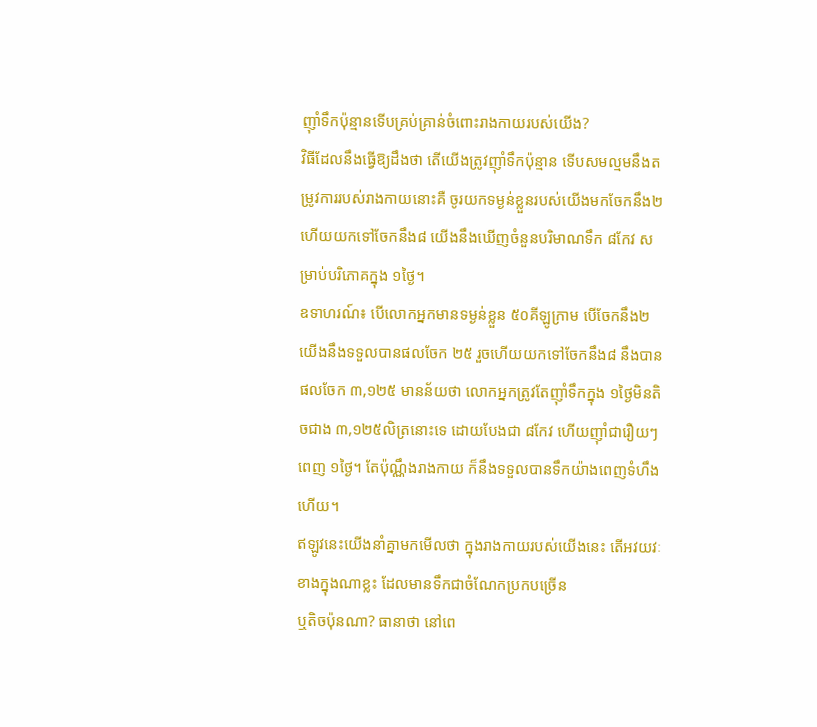ញ៉ាំទឹកប៉ុន្មានទើបគ្រប់គ្រាន់ចំពោះរាងកាយរបស់យើង?
វិធីដែលនឹងធ្វើឱ្យដឹងថា តើយើងត្រូវញ៉ាំទឹកប៉ុន្មាន ទើបសមល្មមនឹងតម្រូវការរបស់រាងកាយនោះគឺ ចូរយកទម្ងន់ខ្លួនរបស់យើងមកចែកនឹង២ ហើយយកទៅចែកនឹង៨ យើងនឹងឃើញចំនួនបរិមាណទឹក ៨កែវ សម្រាប់បរិភោគក្នុង ១ថ្ងៃ។
ឧទាហរណ៍៖ បើលោកអ្នកមានទម្ងន់ខ្លួន ៥០គីឡូក្រាម បើចែកនឹង២ យើងនឹងទទួលបានផលចែក ២៥ រួចហើយយកទៅចែកនឹង៨ នឹងបានផលចែក ៣,១២៥ មានន័យថា លោកអ្នកត្រូវតែញ៉ាំទឹកក្នុង ១ថ្ងៃមិនតិចជាង ៣,១២៥លិត្រនោះទេ ដោយបែងជា ៨កែវ ហើយញ៉ាំជារឿយៗពេញ ១ថ្ងៃ។ តែប៉ុណ្ណឹងរាងកាយ ក៏នឹងទទួលបានទឹកយ៉ាងពេញទំហឹងហើយ។
ឥឡូវនេះយើងនាំគ្នាមកមើលថា ក្នុងរាងកាយរបស់យើងនេះ តើអវយវៈខាងក្នុងណាខ្លះ ដែលមានទឹកជាចំណែកប្រកបច្រើន
ឬតិចប៉ុនណា? ធានាថា នៅពេ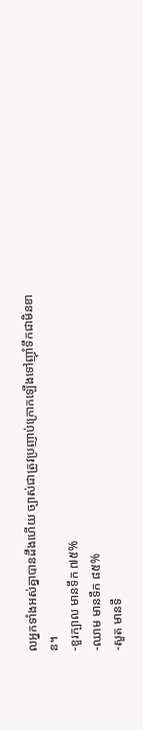លអ្នកទាំងអស់គ្នាបានដឹងហើយ ច្បាស់ជាត្រូវប្រញាប់ក្រោកឡើងទៅញ៉ាំទឹកជាមិនខាន។
-ខួរក្បាល មានទឹក ៧៥%
-ឈាម មានទឹក ៨៥%
-សួត មានទឹ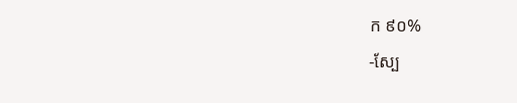ក ៩០%
-ស្បែ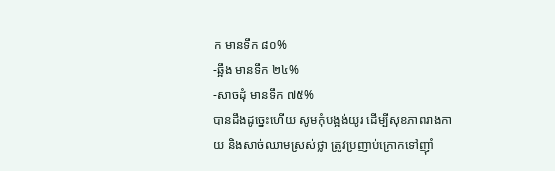ក មានទឹក ៨០%
-ឆ្អឹង មានទឹក ២៤%
-សាចដុំ មានទឹក ៧៥%
បានដឹងដូច្នេះហើយ សូមកុំបង្អង់យូរ ដើម្បីសុខភាពរាងកាយ និងសាច់ឈាមស្រស់ថ្លា ត្រូវប្រញាប់ក្រោកទៅញ៉ាំ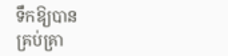ទឹកឱ្យបាន
គ្រប់គ្រា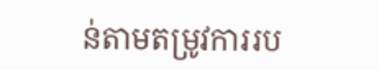ន់តាមតម្រូវការរប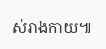ស់រាងកាយ៕